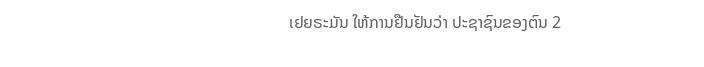ເຢຍຣະມັນ ໃຫ້ການຢືນຢັນວ່າ ປະຊາຊົນຂອງຕົນ 2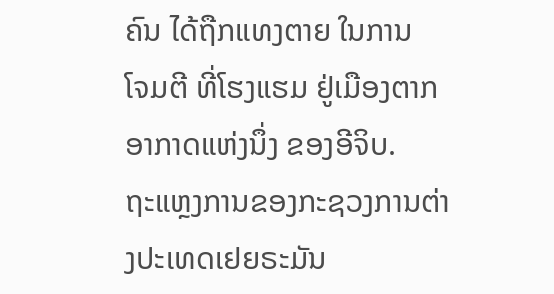ຄົນ ໄດ້ຖືກແທງຕາຍ ໃນການ
ໂຈມຕີ ທີ່ໂຮງແຮມ ຢູ່ເມືອງຕາກອາກາດແຫ່ງນຶ່ງ ຂອງອີຈິບ.
ຖະແຫຼງການຂອງກະຊວງການຕ່າງປະເທດເຢຍຣະມັນ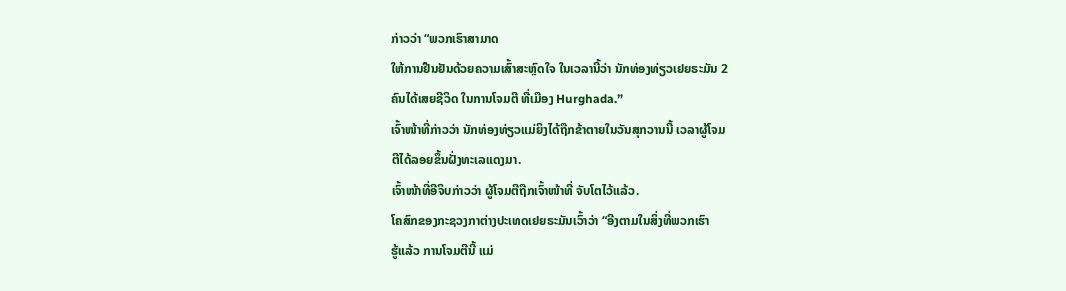ກ່າວວ່າ “ພວກເຮົາສາມາດ
ໃຫ້ການຢືນຢັນດ້ວຍຄວາມເສົ້າສະຫຼົດໃຈ ໃນເວລານີ້ວ່າ ນັກທ່ອງທ່ຽວເຢຍຣະມັນ 2
ຄົນໄດ້ເສຍຊີວິດ ໃນການໂຈມຕີ ທີ່ເມືອງ Hurghada.”
ເຈົ້າໜ້າທີ່ກ່າວວ່າ ນັກທ່ອງທ່ຽວແມ່ຍິງໄດ້ຖືກຂ້າຕາຍໃນວັນສຸກວານນີ້ ເວລາຜູ້ໂຈມ
ຕີໄດ້ລອຍຂຶ້ນຝັ່ງທະເລແດງມາ.
ເຈົ້າໜ້າທີ່ອີຈິບກ່າວວ່າ ຜູ້ໂຈມຕີຖືກເຈົ້າໜ້າທີ່ ຈັບໂຕໄວ້ແລ້ວ.
ໂຄສົກຂອງກະຊວງກາຕ່າງປະເທດເຢຍຣະມັນເວົ້າວ່າ “ອີງຕາມໃນສິ່ງທີ່ພວກເຮົາ
ຮູ້ແລ້ວ ການໂຈມຕີນີ້ ແມ່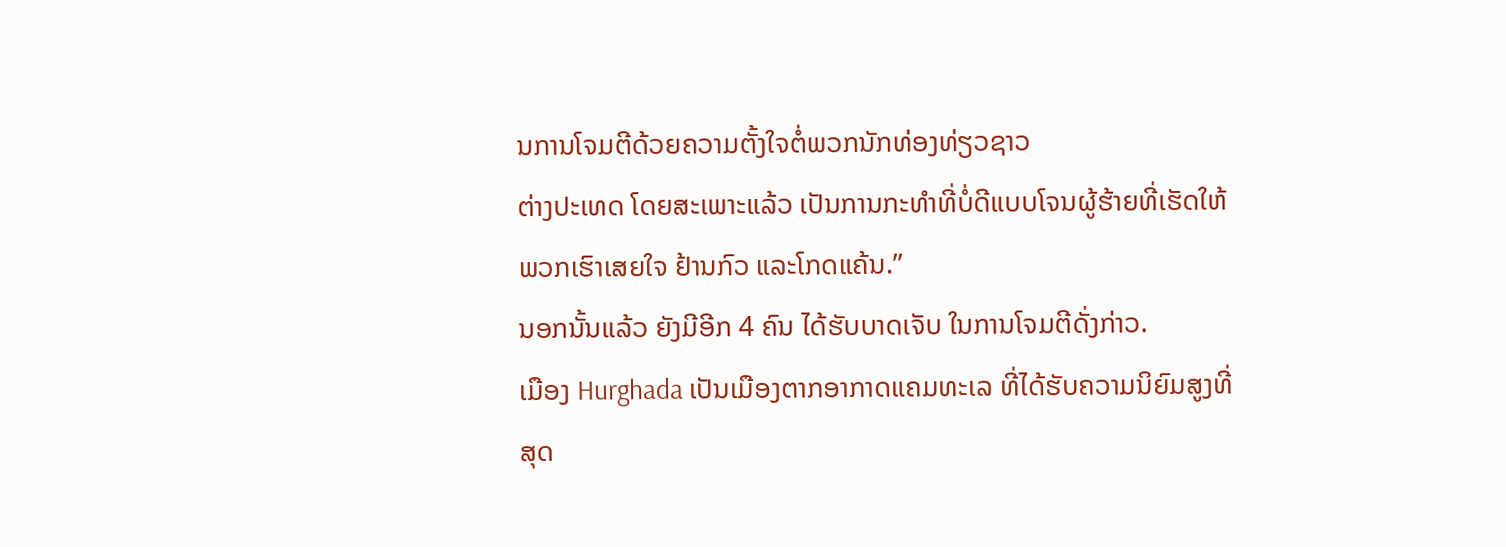ນການໂຈມຕີດ້ວຍຄວາມຕັ້ງໃຈຕໍ່ພວກນັກທ່ອງທ່ຽວຊາວ
ຕ່າງປະເທດ ໂດຍສະເພາະແລ້ວ ເປັນການກະທຳທີ່ບໍ່ດີແບບໂຈນຜູ້ຮ້າຍທີ່ເຮັດໃຫ້
ພວກເຮົາເສຍໃຈ ຢ້ານກົວ ແລະໂກດແຄ້ນ.”
ນອກນັ້ນແລ້ວ ຍັງມີອີກ 4 ຄົນ ໄດ້ຮັບບາດເຈັບ ໃນການໂຈມຕີດັ່ງກ່າວ.
ເມືອງ Hurghada ເປັນເມືອງຕາກອາກາດແຄມທະເລ ທີ່ໄດ້ຮັບຄວາມນິຍົມສູງທີ່
ສຸດ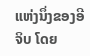ແຫ່ງນຶ່ງຂອງອີຈິບ ໂດຍ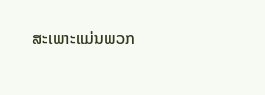ສະເພາະແມ່ນພວກ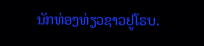ນັກທ່ອງທ່ຽວຊາວຢູໂຣບ.